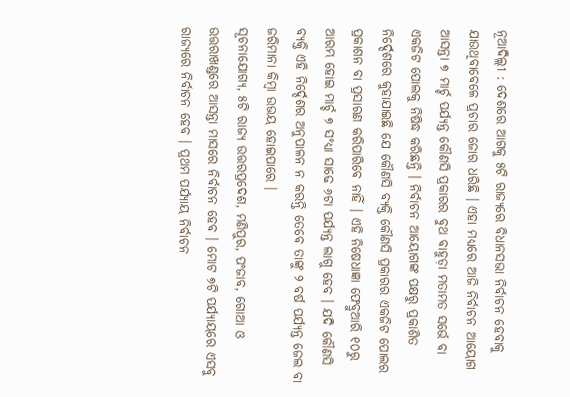ନୂଆଦିଲ୍ଲୀ : ଦେଶରେ ଆଗକୁ ୫ଟି ରାଜ୍ୟରେ ବିଧାନସଭା ନିର୍ବାଚନ ହେବାକୁ ଯାଉଥିବାବେଳେ ପ୍ରଚାର ଜୋର ଧରିଛି । ଏହା ମଧ୍ୟରେ ଆଜି ନିର୍ବାଚନ ଆୟୋଗ ଆସନ୍ତା ୭ ମାର୍ଚ୍ଚ ପର୍ଯ୍ୟନ୍ତ କୌଣସି ପ୍ରକାରର ବୁଥ ବାହୁଡ଼ା ମତାମତ ସର୍ଭେ ବା ଏକଜିଟ ପୋଲକୁ ନିଷିଦ୍ଧ କରିଛନ୍ତି । ନିର୍ବାଚନ ଆୟୋଗଙ୍କ ପକ୍ଷରୁ ପ୍ରକାଶିତ ନିର୍ଦ୍ଦେଶରେ କୁହାଯାଇଛି ଯେ କୌଣସି ବ୍ୟକ୍ତି କୌଣସି ପ୍ରକାରର ଏକଜିଟ ପୋଲର ପ୍ରକାଶନ ବା ପ୍ରସାରଣ କରିପାରିବେ ନାହିଁ । ଏହି ନିଷେଧାଜ୍ଞା ଫେବ୍ରୁଆରି ୧୦ରୁ ଆରମ୍ଭ ହୋଇ ମାର୍ଚ୍ଚ ୭ ସଂଧ୍ୟା ସାଢେ ୬ଟା ପର୍ଯ୍ୟନ୍ତ ଲାଗୁ ହେବ । ଯଦି କୌଣସି ବ୍ୟକ୍ତି ଏହି ନିର୍ଦ୍ଦେଶର ଅନୁପାଳନ ନ କରନ୍ତି ତେବେ ତାଙ୍କୁ ୨ ବର୍ଷ ପର୍ଯ୍ୟନ୍ତ ଜେଲ ବା ଜରିମାନା କିମ୍ବା ଉଭୟ ହୋଇପାରେ ।
ସୂଚନାଯୋଗ୍ୟ, ୫ଟି ରାଜ୍ୟ ଉତ୍ତରପ୍ରଦେଶ, ମଣିପୁର, ପଂଜାବ, ଗୋଆ ଓ ଉତ୍ତରାଖଣ୍ଡରେ ଆସନ୍ତା ମାସରେ ନିର୍ବାଚନ ହେବ । ମୋଟ ୭ଟି ପର୍ଯ୍ୟାୟରେ ଏସବୁ ରାଜ୍ୟରେ ନିର୍ବାଚନ ହେବ । ପ୍ରଥମ ପର୍ଯ୍ୟାୟ ନିର୍ବାଚନ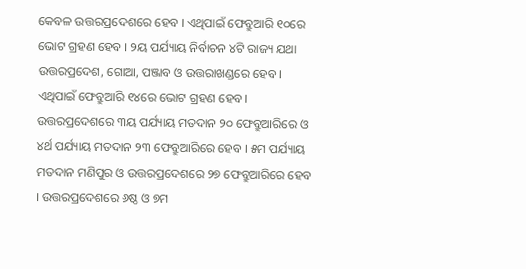କେବଳ ଉତ୍ତରପ୍ରଦେଶରେ ହେବ । ଏଥିପାଇଁ ଫେବ୍ରୁଆରି ୧୦ରେ ଭୋଟ ଗ୍ରହଣ ହେବ । ୨ୟ ପର୍ଯ୍ୟାୟ ନିର୍ବାଚନ ୪ଟି ରାଜ୍ୟ ଯଥା ଉତ୍ତରପ୍ରଦେଶ, ଗୋଆ, ପଞ୍ଜାବ ଓ ଉତ୍ତରାଖଣ୍ଡରେ ହେବ । ଏଥିପାଇଁ ଫେବ୍ରୁଆରି ୧୪ରେ ଭୋଟ ଗ୍ରହଣ ହେବ। ଉତ୍ତରପ୍ରଦେଶରେ ୩ୟ ପର୍ଯ୍ୟାୟ ମତଦାନ ୨୦ ଫେବ୍ରୁଆରିରେ ଓ ୪ର୍ଥ ପର୍ଯ୍ୟାୟ ମତଦାନ ୨୩ ଫେବ୍ରୁଆରିରେ ହେବ । ୫ମ ପର୍ଯ୍ୟାୟ ମତଦାନ ମଣିପୁର ଓ ଉତ୍ତରପ୍ରଦେଶରେ ୨୭ ଫେବ୍ରୁଆରିରେ ହେବ । ଉତ୍ତରପ୍ରଦେଶରେ ୬ଷ୍ଠ ଓ ୭ମ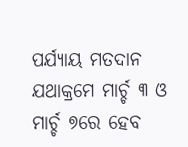ପର୍ଯ୍ୟାୟ ମତଦାନ ଯଥାକ୍ରମେ ମାର୍ଚ୍ଚ ୩ ଓ ମାର୍ଚ୍ଚ ୭ରେ ହେବ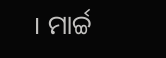। ମାର୍ଚ୍ଚ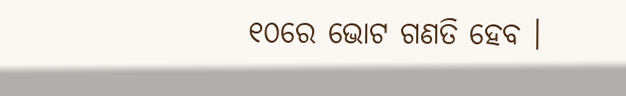୧୦ରେ ଭୋଟ ଗଣତି ହେବ ।